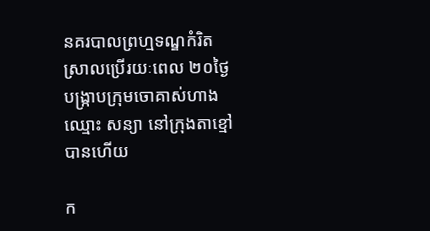នគរបាលព្រហ្មទណ្ឌកំរិតស្រាលប្រើរយៈពេល ២០ថ្ងៃ បង្ក្រាបក្រុមចោគាស់ហាង ឈ្មោះ សន្យា នៅក្រុងតាខ្មៅ បានហើយ

ក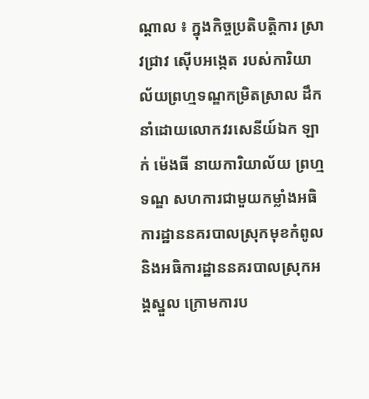ណ្តាល ៖ ក្នុងកិច្ចប្រតិបត្ដិការ ស្រាវជ្រាវ ស៊ើបអង្កេត របស់ការិយាល័យព្រហ្មទណ្ឌកម្រិតស្រាល ដឹកនាំដោយលោកវរសេនីយ៍ឯក ឡាក់ ម៉េងធី នាយការិយាល័យ ព្រហ្មទណ្ឌ សហការជាមួយកម្លាំងអធិការដ្ឋាននគរបាលស្រុកមុខកំពូល និងអធិការដ្ឋាននគរបាលស្រុកអង្គស្នួល ក្រោមការប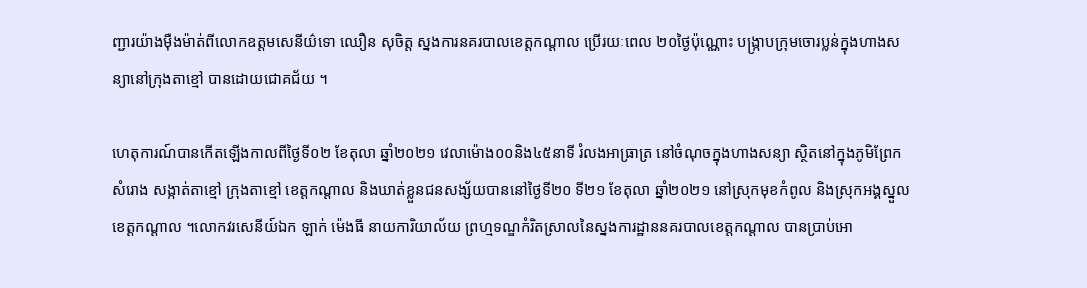ញ្ជារយ៉ាងម៉ឺងម៉ាត់ពីលោកឧត្តមសេនីយ៌ទោ ឈឿន សុចិត្ត ស្នងការនគរបាលខេត្តកណ្តាល ប្រើរយៈពេល ២០ថ្ងៃប៉ុណ្ណោះ បង្ក្រាបក្រុមចោរប្លន់ក្នុងហាងសន្យានៅក្រុងតាខ្មៅ បានដោយជោគជ័យ ។

ហេតុការណ៍បានកើតឡើងកាលពីថ្ងៃទី០២ ខែតុលា ឆ្នាំ២០២១ វេលាម៉ោង០០និង៤៥នាទី រំលងអាធ្រាត្រ នៅចំណុចក្នុងហាងសន្យា ស្ថិតនៅក្នុងភូមិព្រែកសំរោង សង្កាត់តាខ្មៅ ក្រុងតាខ្មៅ ខេត្តកណ្តាល និងឃាត់ខ្លួនជនសង្ស័យបាននៅថ្ងៃទី២០ ទី២១ ខែតុលា ឆ្នាំ២០២១ នៅស្រុកមុខកំពូល និងស្រុកអង្គស្នួល ខេត្តកណ្តាល ។លោកវរសេនីយ៍ឯក ឡាក់ ម៉េងធី នាយការិយាល័យ ព្រហ្មទណ្ឌកំរិតស្រាលនៃស្នងការដ្ឋាននគរបាលខេត្តកណ្តាល បានប្រាប់អោ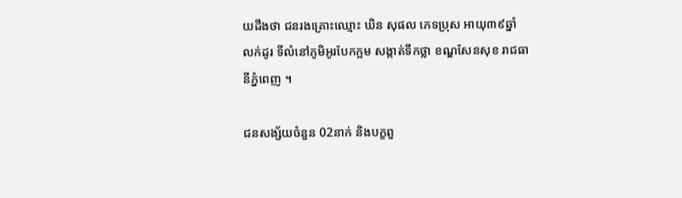យដឹងថា ជនរងគ្រោះឈ្មោះ ឃិន សុផល ភេទប្រុស អាយុ៣៩ឆ្នាំ លក់ដូរ ទីលំនៅភូមិអូរបែកក្អម សង្កាត់ទឹកថ្លា ខណ្ឌសែនសុខ រាជធានីភ្នំពេញ ។

ជនសង្ស័យចំនួន 02នាក់ និងបក្ខពួ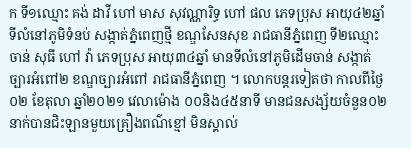ក ទី១ឈ្មោះ គង់ ដាវី ហៅ មាស សុវណ្ណារិទ្ធ ហៅ ផល ភេទប្រុស អាយុ៤២ឆ្នាំ ទីលំនៅភូមិទំនប់ សង្កាត់ភ្នំពេញថ្មី ខណ្ឌសែនសុខ រាជធានីភ្នំពេញ ទី២ឈ្មោះ ចាន់ សុធី ហៅ វ៉ា ភេទប្រុស អាយុ៣៤ឆ្នាំ មានទីលំនៅភូមិដើមចាន់ សង្កាត់ច្បារអំពៅ២ ខណ្ឌច្បារអំពៅ រាជធានីភ្នំពេញ ។ លោកបន្តរទៀតថា កាលពីថ្ងៃ០២ ខែតុលា ឆ្នាំ២០២១ វេលាម៉ោង ០០និង៤៥នាទី មានជនសង្ស័យចំនួន០២នាក់បានជិះឡានមួយគ្រឿងពណ៌ខ្មៅ មិនស្គាល់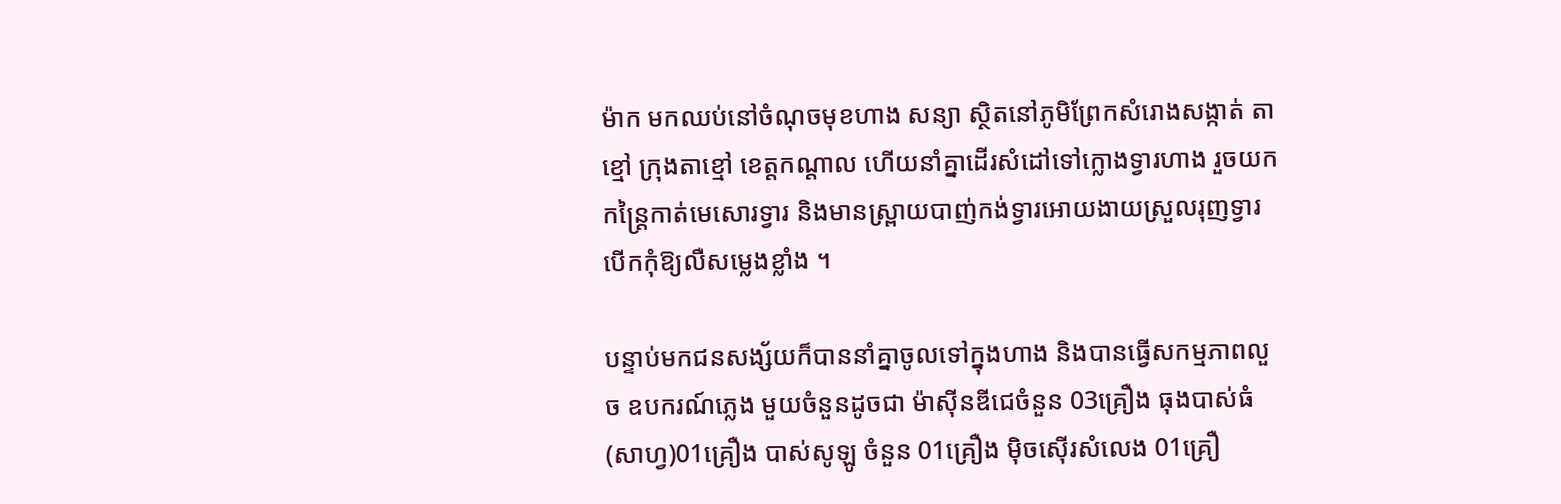ម៉ាក មកឈប់នៅចំណុចមុខហាង សន្យា ស្ថិតនៅភូមិព្រែកសំរោងសង្កាត់ តាខ្មៅ ក្រុងតាខ្មៅ ខេត្តកណ្តាល ហើយនាំគ្នាដើរសំដៅទៅក្លោងទ្វារហាង រួចយកកន្ត្រៃកាត់មេសោរទ្វារ និងមានស្ព្រាយបាញ់កង់ទ្វារអោយងាយស្រួលរុញទ្វារបើកកុំឱ្យលឺសម្លេងខ្លាំង ។

បន្ទាប់មកជនសង្ស័យក៏បាននាំគ្នាចូលទៅក្នុងហាង និងបានធ្វើសកម្មភាពលួច ឧបករណ៍ភ្លេង មួយចំនួនដូចជា ម៉ាស៊ីនឌីជេចំនួន 03គ្រឿង ធុងបាស់ធំ(សាហ្វ)01គ្រឿង បាស់សូឡូ ចំនួន 01គ្រឿង ម៉ិចស៊ើរសំលេង 01គ្រឿ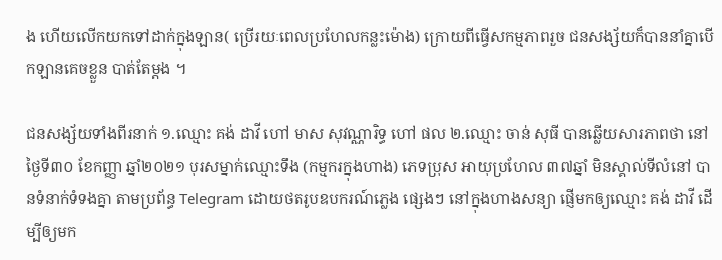ង ហើយលើកយកទៅដាក់ក្នុងឡាន( ប្រើរយៈពេលប្រហែលកន្លះម៉ោង) ក្រោយពីធ្វើសកម្មភាពរួច ជនសង្ស័យក៏បាននាំគ្នាបើកឡានគេចខ្លួន បាត់តែម្តង ។

ជនសង្ស័យទាំងពីរនាក់ ១.ឈ្មោះ គង់ ដាវី ហៅ មាស សុវណ្ណារិទ្ធ ហៅ ផល ២.ឈ្មោះ ចាន់ សុធី បានឆ្លើយសារភាពថា នៅថ្ងៃទី៣០ ខែកញ្ញា ឆ្នាំ២០២១ បុរសម្នាក់ឈ្មោះទឹង (កម្មករក្នុងហាង) ភេទប្រុស អាយុប្រហែល ៣៧ឆ្នាំ មិនស្គាល់ទីលំនៅ បានទំនាក់ទំទងគ្នា តាមប្រព័ន្ធ Telegram ដោយថតរូបឧបករណ៍ភ្លេង ផ្សេងៗ នៅក្នុងហាងសន្យា ផ្ញើមកឲ្យឈ្មោះ គង់ ដាវី ដើម្បីឲ្យមក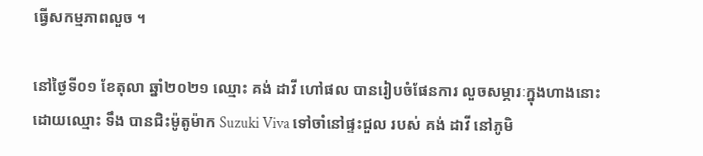ធ្វើសកម្មភាពលួច ។

នៅថ្ងៃទី០១ ខែតុលា ឆ្នាំ២០២១ ឈ្មោះ គង់ ដាវី ហៅផល បានរៀបចំផែនការ លួចសម្ភារៈក្នុងហាងនោះ ដោយឈ្មោះ ទឹង បានជិះម៉ូតូម៉ាក Suzuki Viva ទៅចាំនៅផ្ទះជួល របស់ គង់ ដាវី នៅភូមិ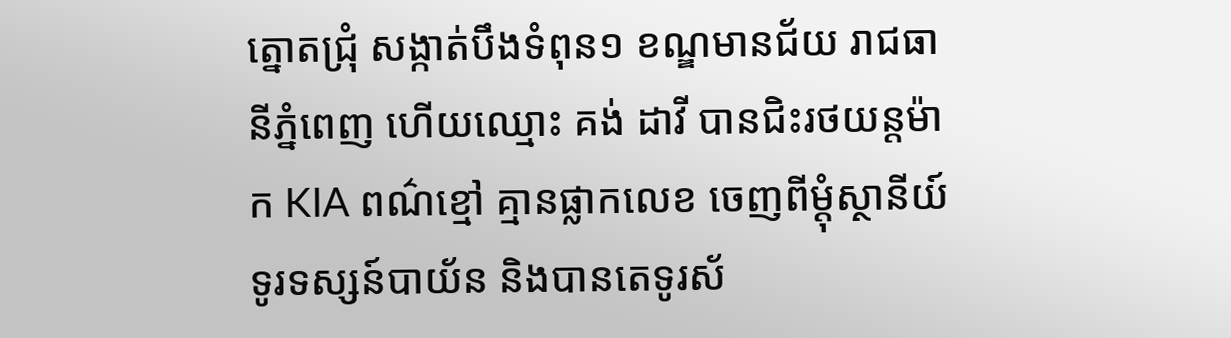ត្នោតជ្រុំ សង្កាត់បឹងទំពុន១ ខណ្ឌមានជ័យ រាជធានីភ្នំពេញ ហើយឈ្មោះ គង់ ដាវី បានជិះរថយន្តម៉ាក KIA ពណ៌ខ្មៅ គ្មានផ្លាកលេខ ចេញពីម្ដុំស្ថានីយ៍ទូរទស្សន៍បាយ័ន និងបានតេទូរស័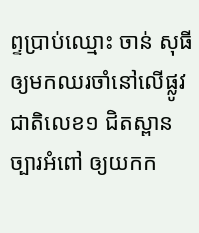ព្ទប្រាប់ឈ្មោះ ចាន់ សុធី ឲ្យមកឈរចាំនៅលើផ្លូវជាតិលេខ១ ជិតស្ពានច្បារអំពៅ ឲ្យយកក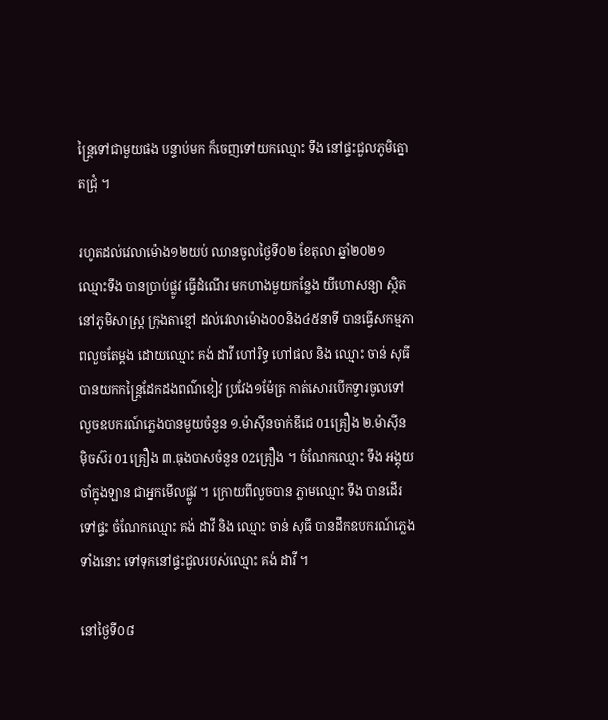ន្ដ្រៃទៅជាមួយផង បន្ទាប់មក ក៏ចេញទៅយកឈ្មោះ ទឹង នៅផ្ទះជួលភូមិត្នោតជ្រុំ ។

រហូតដល់វេលាម៉ោង១២យប់ ឈានចូលថ្ងៃទី០២ ខែតុលា ឆ្នាំ២០២១ ឈ្មោះទឹង បានប្រាប់ផ្លូវ ធ្វើដំណើរ មកហាងមួយកន្លែង យីហោសន្យា ស្ថិតនៅភូមិសាស្ត្រ ក្រុងតាខ្មៅ ដល់វេលាម៉ោង០០និង៤៥នាទី បានធ្វើសកម្មភាពលួចតែម្តង ដោយឈ្មោះ គង់ ដាវី ហៅរិទ្ធ ហៅផល និង ឈ្មោះ ចាន់ សុធី បានយកកន្ត្រៃដែកដងពណ៌ខៀវ ប្រវែង១ម៉ែត្រ កាត់សោរបើកទ្វារចូលទៅលួចឧបករណ៍ភ្លេងបានមួយចំនួន ១.ម៉ាស៊ីនចាក់ឌីជេ 01គ្រឿង ២.ម៉ាស៊ីន ម៉ិចស៊រ 01គ្រឿង ៣.ធុងបាសចំនួន 02គ្រឿង ។ ចំណែកឈ្មោះ ទឹង អង្គុយចាំក្នុងឡាន ជាអ្នកមើលផ្លូវ ។ ក្រោយពីលួចបាន ភ្លាមឈ្មោះ ទឹង បានដើរទៅផ្ទះ ចំណែកឈ្មោះ គង់ ដាវី និង ឈ្មោះ ចាន់ សុធី បានដឹកឧបករណ៍ភ្លេងទាំងនោះ ទៅទុកនៅផ្ទះជួលរបស់ឈ្មោះ គង់ ដាវី ។

នៅថ្ងៃទី០៨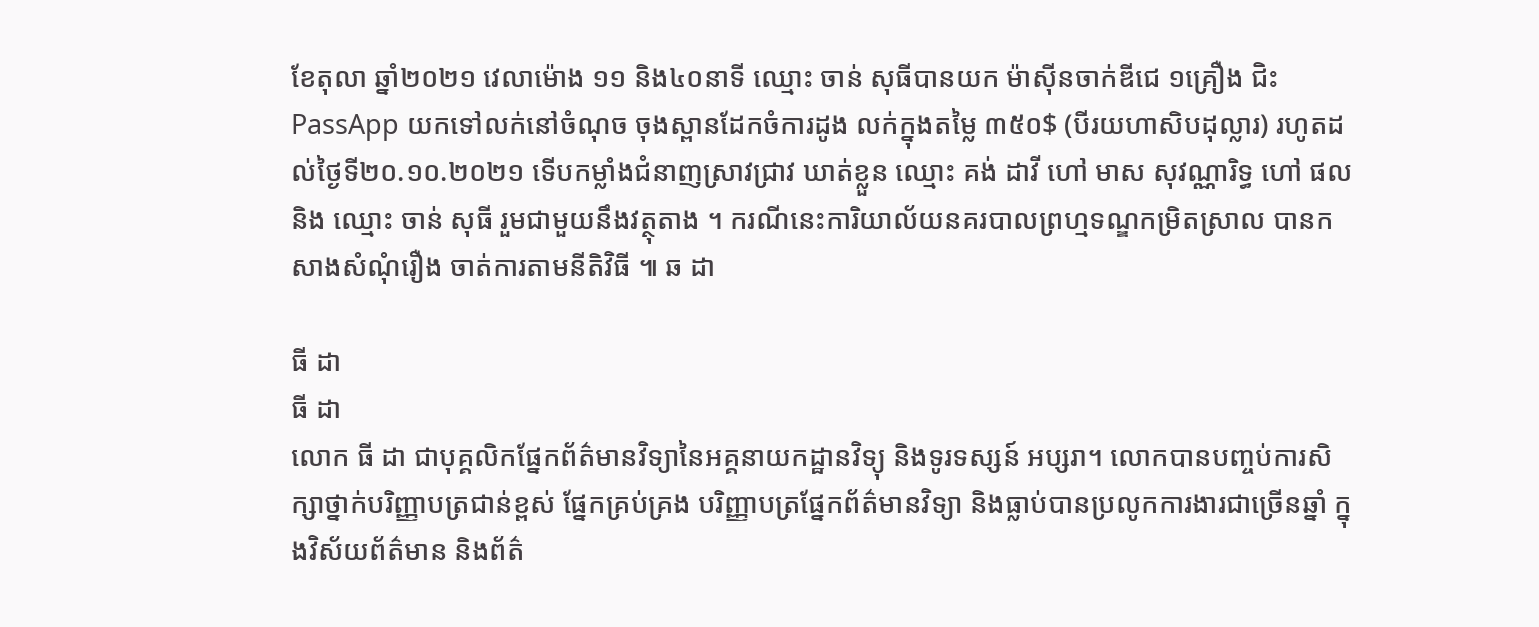ខែតុលា ឆ្នាំ២០២១ វេលាម៉ោង ១១ និង៤០នាទី ឈ្មោះ ចាន់ សុធីបានយក ម៉ាស៊ីនចាក់ឌីជេ ១គ្រឿង ជិះPassApp យកទៅលក់នៅចំណុច ចុងស្ពានដែកចំការដូង លក់ក្នុងតម្លៃ ៣៥០$ (បីរយហាសិបដុល្លារ) រហូតដល់ថ្ងៃទី២០.១០.២០២១ ទើបកម្លាំងជំនាញស្រាវជ្រាវ ឃាត់ខ្លួន ឈ្មោះ គង់ ដាវី ហៅ មាស សុវណ្ណារិទ្ធ ហៅ ផល និង ឈ្មោះ ចាន់ សុធី រួមជាមួយនឹងវត្ថុតាង ។ ករណីនេះការិយាល័យនគរបាលព្រហ្មទណ្ឌកម្រិតស្រាល បានកសាងសំណុំរឿង ចាត់ការតាមនីតិវិធី ៕ ឆ ដា

ធី ដា
ធី ដា
លោក ធី ដា ជាបុគ្គលិកផ្នែកព័ត៌មានវិទ្យានៃអគ្គនាយកដ្ឋានវិទ្យុ និងទូរទស្សន៍ អប្សរា។ លោកបានបញ្ចប់ការសិក្សាថ្នាក់បរិញ្ញាបត្រជាន់ខ្ពស់ ផ្នែកគ្រប់គ្រង បរិញ្ញាបត្រផ្នែកព័ត៌មានវិទ្យា និងធ្លាប់បានប្រលូកការងារជាច្រើនឆ្នាំ ក្នុងវិស័យព័ត៌មាន និងព័ត៌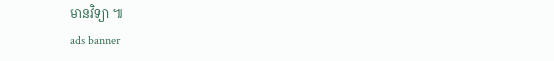មានវិទ្យា ៕
ads banner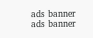ads banner
ads banner